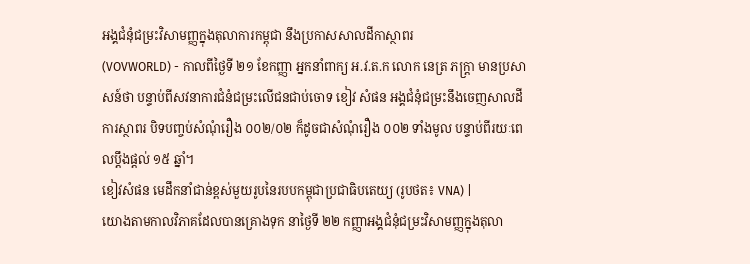អង្គជំនុំជម្រះវិសាមញ្ញក្នុងតុលាការកម្ពុជា នឹងប្រកាសសាលដីកាស្ថាពរ
(VOVWORLD) - កាលពីថ្ងៃទី ២១ ខែកញ្ញា អ្នកនាំពាក្យ អ.វ.ត.ក លោក នេត្រ ភក្ត្រា មានប្រសាសន៍ថា បន្ទាប់ពីសវនាការជំនំជម្រះលើជនជាប់ចោទ ខៀវ សំផន អង្គជំនុំជម្រះនឹងចេញសាលដីការស្ថាពរ បិទបញ្ចប់សំណុំរឿង ០០២/០២ ក៏ដូចជាសំណុំរឿង ០០២ ទាំងមូល បន្ទាប់ពីរយៈពេលប្ដឹងផ្ដល់ ១៥ ឆ្នាំ។
ខៀវសំផន មេដឹកនាំជាន់ខ្ពស់មួយរូបនៃរបបកម្ពុជាប្រជាធិបតេយ្យ (រូបថត៖ VNA) |
យោងតាមកាលវិភាគដែលបានគ្រោងទុក នាថ្ងៃទី ២២ កញ្ញាអង្គជំនុំជម្រះវិសាមញ្ញក្នុងតុលា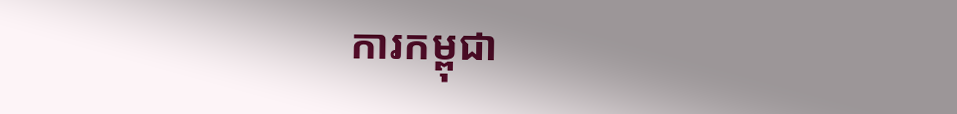ការកម្ពុជា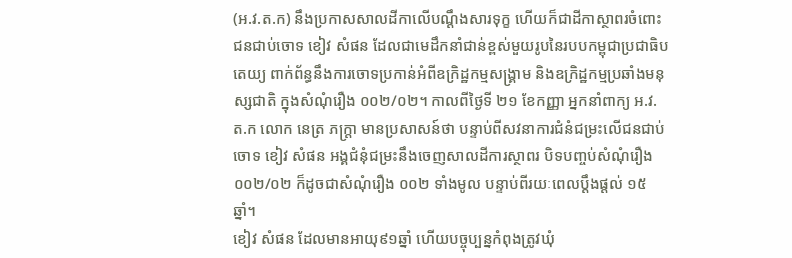(អ.វ.ត.ក) នឹងប្រកាសសាលដីកាលើបណ្តឹងសារទុក្ខ ហើយក៏ជាដីកាស្ថាពរចំពោះជនជាប់ចោទ ខៀវ សំផន ដែលជាមេដឹកនាំជាន់ខ្ពស់មួយរូបនៃរបបកម្ពុជាប្រជាធិបតេយ្យ ពាក់ព័ន្ធនឹងការចោទប្រកាន់អំពីឧក្រិដ្ឋកម្មសង្គ្រាម និងឧក្រិដ្ឋកម្មប្រឆាំងមនុស្សជាតិ ក្នុងសំណុំរឿង ០០២/០២។ កាលពីថ្ងៃទី ២១ ខែកញ្ញា អ្នកនាំពាក្យ អ.វ.ត.ក លោក នេត្រ ភក្ត្រា មានប្រសាសន៍ថា បន្ទាប់ពីសវនាការជំនំជម្រះលើជនជាប់ចោទ ខៀវ សំផន អង្គជំនុំជម្រះនឹងចេញសាលដីការស្ថាពរ បិទបញ្ចប់សំណុំរឿង ០០២/០២ ក៏ដូចជាសំណុំរឿង ០០២ ទាំងមូល បន្ទាប់ពីរយៈពេលប្ដឹងផ្ដល់ ១៥ ឆ្នាំ។
ខៀវ សំផន ដែលមានអាយុ៩១ឆ្នាំ ហើយបច្ចុប្បន្នកំពុងត្រូវឃុំ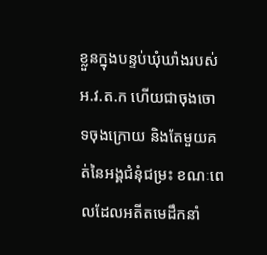ខ្លួនក្នុងបន្ទប់ឃុំឃាំងរបស់ អ.វ.ត.ក ហើយជាចុងចោទចុងក្រោយ និងតែមួយគត់នៃអង្គជំនុំជម្រះ ខណៈពេលដែលអតីតមេដឹកនាំ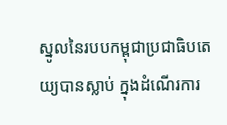ស្នូលនៃរបបកម្ពុជាប្រជាធិបតេយ្យបានស្លាប់ ក្នុងដំណើរការ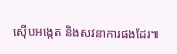ស៊ើបអង្កេត និងសវនាការផងដែរ៕